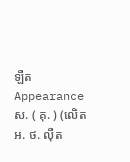ឡឺត
Appearance
ស. ( គុ. ) (លេិត អ. ថ. ល៉ឺត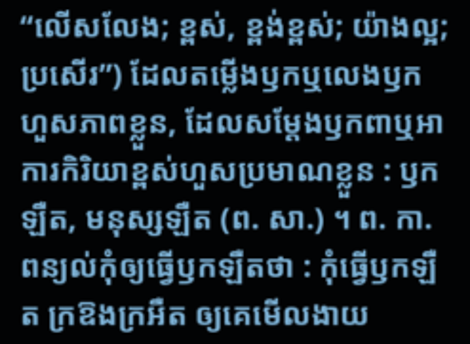“លើសលែង; ខ្ពស់, ខ្ពង់ខ្ពស់; យ៉ាងល្អ; ប្រសើរ”) ដែលតម្លើងឫកឬលេងឫកហួសភាពខ្លួន, ដែលសម្តែងឫកពាឬអាការកិរិយាខ្ពស់ហួសប្រមាណខ្លួន : ឫកឡឺត, មនុស្សឡឺត (ព. សា.) ។ ព. កា. ពន្យល់កុំឲ្យធ្វើឫកឡឺតថា : កុំធ្វើឫកឡឺត ក្រឱងក្រអឺត ឲ្យគេមើលងាយ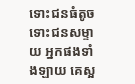ទោះជនធំតូច ទោះជនសម្ទាយ អ្នកផងទាំងឡាយ គេស្អ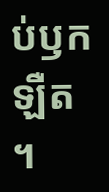ប់ឫកឡឺត ។